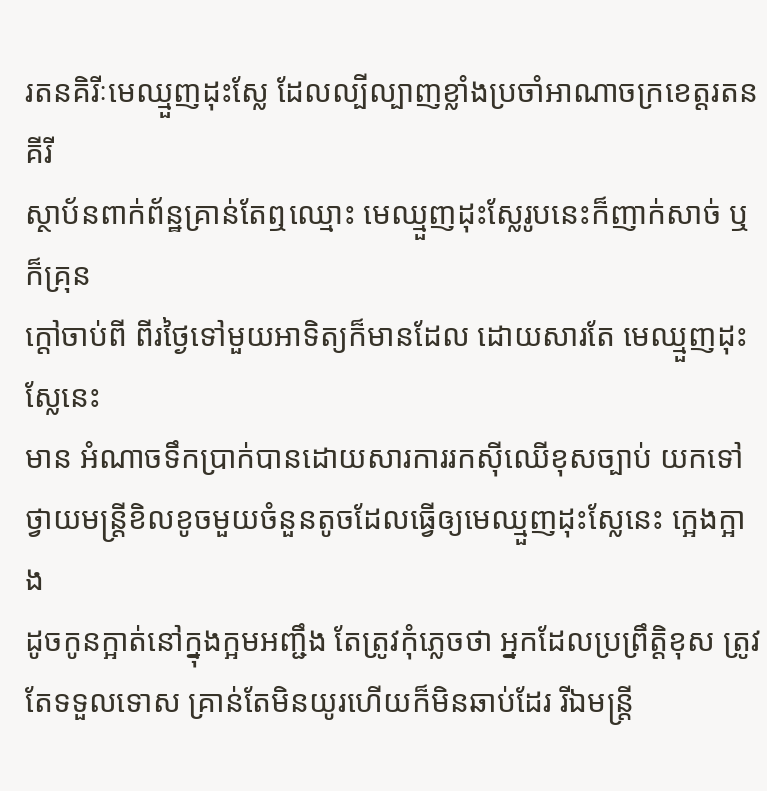រតនគិរីៈមេឈ្មួញដុះស្លែ ដែលល្បីល្បាញខ្លាំងប្រចាំអាណាចក្រខេត្តរតនគីរី
ស្ថាប័នពាក់ព័ន្ឋគ្រាន់តែឮឈ្មោះ មេឈ្មួញដុះស្លែរូបនេះក៏ញាក់សាច់ ឬ ក៏គ្រុន
ក្តៅចាប់ពី ពីរថ្ងៃទៅមួយអាទិត្យក៏មានដែល ដោយសារតែ មេឈ្មួញដុះស្លែនេះ
មាន អំណាចទឹកប្រាក់បានដោយសារការរកស៊ីឈើខុសច្បាប់ យកទៅ
ថ្វាយមន្រ្តីខិលខូចមួយចំនួនតូចដែលធ្វើឲ្យមេឈ្មួញដុះស្លែនេះ ក្អេងក្អាង
ដូចកូនក្អាត់នៅក្នុងក្អមអញ្ជឹង តែត្រូវកុំភ្លេចថា អ្នកដែលប្រព្រឹត្តិខុស ត្រូវ
តែទទួលទោស គ្រាន់តែមិនយូរហើយក៏មិនឆាប់ដែរ រីឯមន្រ្តី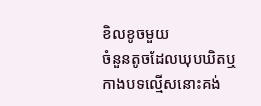ខិលខូចមួយ
ចំនួនតូចដែលឃុបឃិតឬកាងបទល្មើសនោះគង់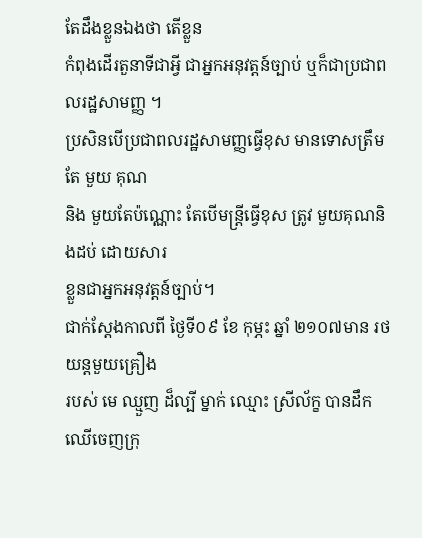តែដឹងខ្លួនឯងថា តើខ្លួន
កំពុងដើរតួនាទីជាអ្វី ជាអ្នកអនុវត្តន៍ច្បាប់ ឬក៏ជាប្រជាពលរដ្ឋសាមញ្ញ ។
ប្រសិនបើប្រជាពលរដ្ឋសាមញ្ញធ្វើខុស មានទោសត្រឹមតែ មួយ គុណ
និង មួយតែប៉ណ្ណោះ តែបើមន្រ្តីធ្វើខុស ត្រូវ មួយគុណនិងដប់ ដោយសារ
ខ្លួនជាអ្នកអនុវត្តន៍ច្បាប់។
ជាក់ស្តែងកាលពី ថ្ងៃទី០៩ ខែ កុម្ភះ ឆ្នាំ ២១០៧មាន រថយន្តមួយគ្រឿង
របស់ មេ ឈ្មួញ ដ៏ល្បី ម្នាក់ ឈ្មោះ ស្រីល័ក្ខ បានដឹកឈើចេញក្រុ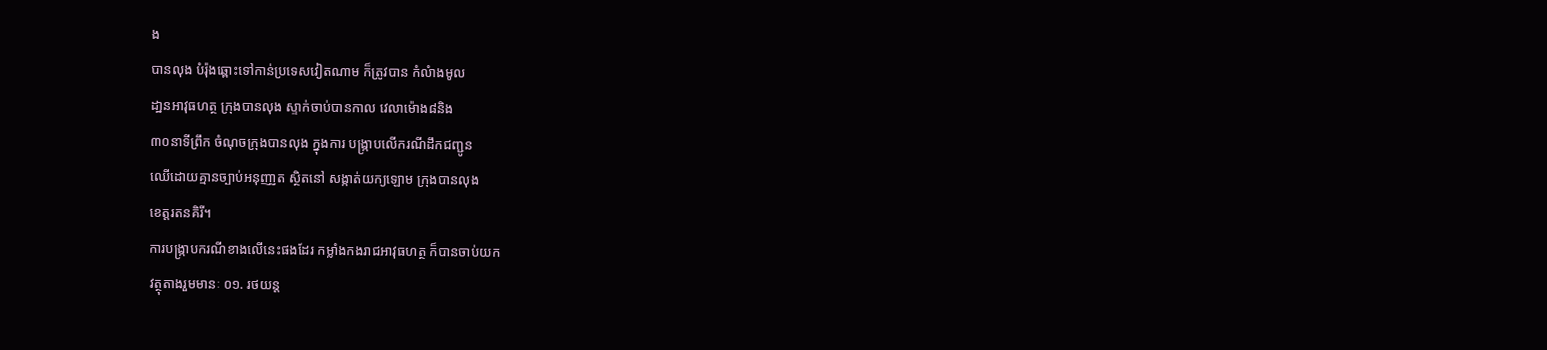ង
បានលុង បំរ៉ុងឆ្ពោះទៅកាន់ប្រទេសវៀតណាម ក៏ត្រូវបាន កំលំាងមូល
ដា្ឋនអាវុធហត្ថ ក្រុងបានលុង ស្ទាក់ចាប់បានកាល វេលាម៉ោង៨និង
៣០នាទីព្រឹក ចំណុចក្រុងបានលុង ក្នុងការ បង្ក្រាបលើករណីដឹកជញ្ជូន
ឈើដោយគ្មានច្បាប់អនុញា្ញត ស្ថិតនៅ សង្កាត់យក្យឡោម ក្រុងបានលុង
ខេត្តរតនគិរី។
ការបង្ក្រាបករណីខាងលើនេះផងដែរ កម្លាំងកងរាជអាវុធហត្ថ ក៏បានចាប់យក
វត្ថុតាងរួមមានៈ ០១. រថយន្ត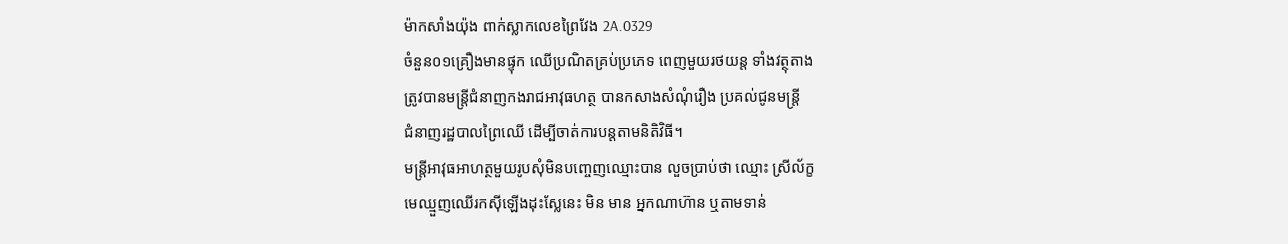ម៉ាកសាំងយ៉ុង ពាក់ស្លាកលេខព្រៃវែង 2A.0329
ចំនួន០១គ្រឿងមានផ្ទុក ឈើប្រណិតគ្រប់ប្រភេទ ពេញមួយរថយន្ត ទាំងវត្ថុតាង
ត្រូវបានមន្ត្រីជំនាញកងរាជអាវុធហត្ថ បានកសាងសំណុំរឿង ប្រគល់ជូនមន្ត្រី
ជំនាញរដ្ឋបាលព្រៃឈើ ដើម្បីចាត់ការបន្តតាមនិតិវិធី។
មន្រ្តីអាវុធអាហត្ថមួយរូបសុំមិនបញ្ចេញឈ្មោះបាន លួចប្រាប់ថា ឈ្មោះ ស្រីល័ក្ខ
មេឈ្មួញឈើរកស៊ីឡើងដុះស្លែនេះ មិន មាន អ្នកណាហ៊ាន ឬតាមទាន់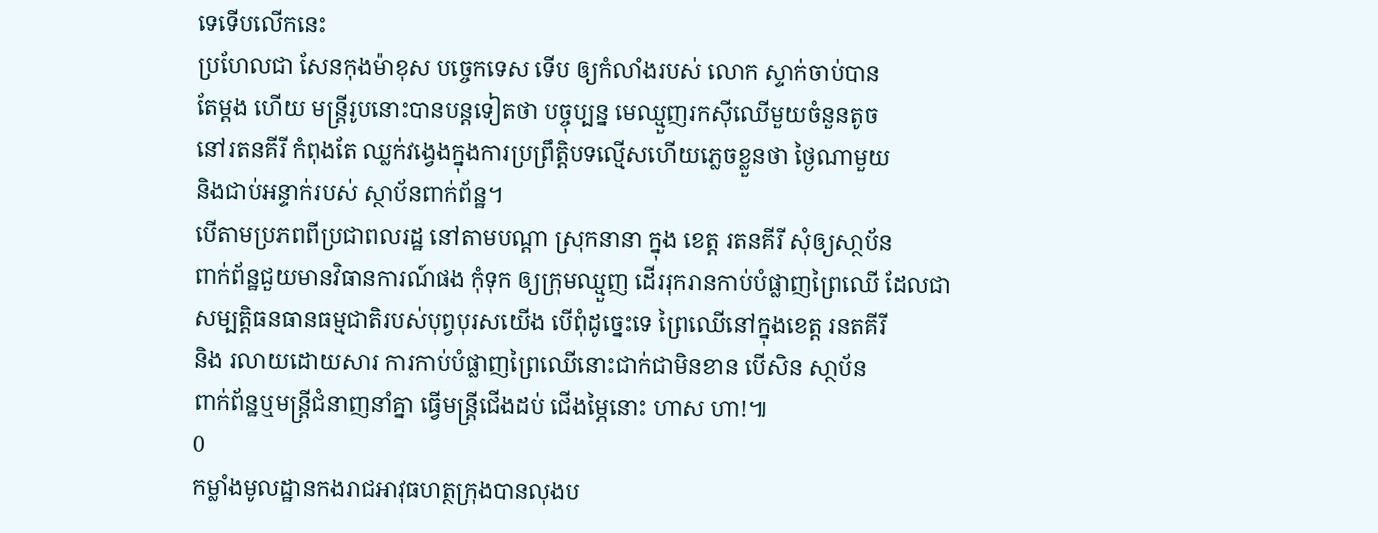ទេទើបលើកនេះ
ប្រហែលជា សែនកុងម៉ាខុស បច្ចេកទេស ទើប ឲ្យកំលាំងរបស់ លោក ស្ទាក់ចាប់បាន
តែម្តង ហើយ មន្រ្តីរូបនោះបានបន្តទៀតថា បច្ចុប្បន្ន មេឈ្មួញរកស៊ីឈើមួយចំនួនតូច
នៅរតនគីរី កំពុងតែ ឈ្លក់វង្វេងក្នុងការប្រព្រឹត្តិបទល្មើសហើយភ្លេចខ្លួនថា ថ្ងៃណាមួយ
និងជាប់អន្ទាក់របស់ ស្ថាប័នពាក់ព័ន្ឋ។
បើតាមប្រភពពីប្រជាពលរដ្ឋ នៅតាមបណ្តា ស្រុកនានា ក្នុង ខេត្ត រតនគីរី សុំឲ្យសា្ថប័ន
ពាក់ព័ន្ឋជួយមានវិធានការណ៍ផង កុំទុក ឲ្យក្រុមឈ្មួញ ដើររុករានកាប់បំផ្លាញព្រៃឈើ ដែលជា
សម្បត្តិធនធានធម្មជាតិរបស់បុព្វបុរសយើង បើពុំដូច្នេះទេ ព្រៃឈើនៅក្នុងខេត្ត រនតគីរី
និង រលាយដោយសារ ការកាប់បំផ្លាញព្រៃឈើនោះជាក់ជាមិនខាន បើសិន សា្ថប័ន
ពាក់ព័ន្ឋឬមន្រ្តីជំនាញនាំគ្នា ធ្វើមន្រ្តីជើងដប់ ជើងម្ភៃនោះ ហាស ហា!៕
0
កម្លាំងមូលដ្ឋានកងរាជអាវុធហត្ថក្រុងបានលុងប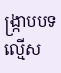ង្ក្រាបបទល្មើស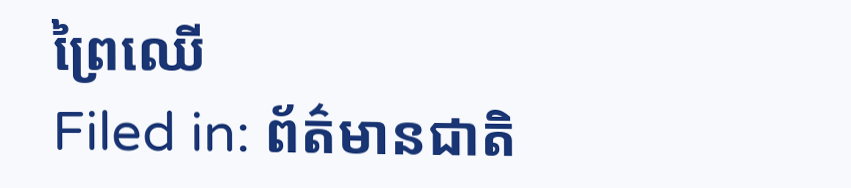ព្រៃឈើ
Filed in: ព័ត៌មានជាតិ